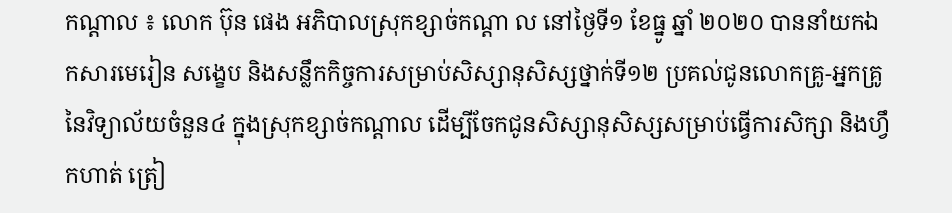កណ្ដាល ៖ លោក ប៊ុន ផេង អភិបាលស្រុកខ្សាច់កណ្ដា ល នៅថ្ងៃទី១ ខែធ្នូ ឆ្នាំ ២០២០ បាននាំយកឯកសារមេរៀន សង្ខេប និងសន្លឹកកិច្ចការសម្រាប់សិស្សានុសិស្សថ្នាក់ទី១២ ប្រគល់ជូនលោកគ្រូ-អ្នកគ្រូ នៃវិទ្យាល័យចំនួន៤ ក្នុងស្រុកខ្សាច់កណ្តាល ដើម្បីចែកជូនសិស្សានុសិស្សសម្រាប់ធ្វើការសិក្សា និងហ្វឹកហាត់ ត្រៀ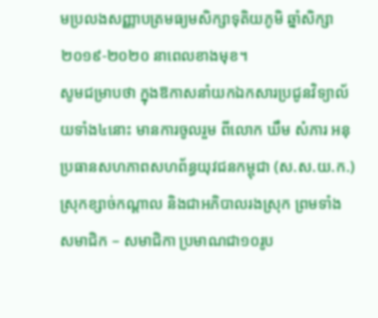មប្រលងសញ្ញាបត្រមធ្យមសិក្សាទុតិយភូមិ ឆ្នាំសិក្សា២០១៩-២០២០ នាពេលខាងមុខ។
សូមជម្រាបថា ក្នុងឱកាសនាំយកឯកសារប្រជូនវិទ្យាល័យទាំង៤នោះ មានការចូលរួម ពីលោក ឃឹម សំភារ អនុប្រធានសហភាពសហព័ន្ធយុវជនកម្ពុជា (ស.ស.យ.ក.)ស្រុកខ្សាច់កណ្ដាល និងជាអភិបាលរងស្រុក ព្រមទាំង សមាជិក – សមាជិកា ប្រមាណជា១០រូប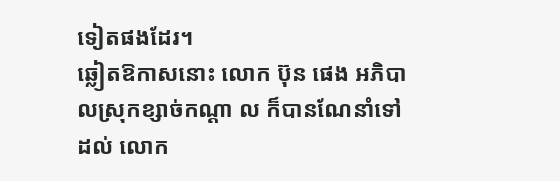ទៀតផងដែរ។
ឆ្លៀតឱកាសនោះ លោក ប៊ុន ផេង អភិបាលស្រុកខ្សាច់កណ្ដា ល ក៏បានណែនាំទៅដល់ លោក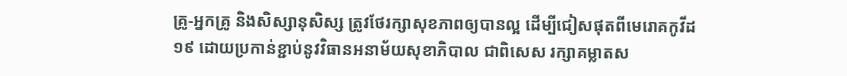គ្រូ-អ្នកគ្រូ និងសិស្សានុសិស្ស ត្រូវថែរក្សាសុខភាពឲ្យបានល្អ ដើម្បីជៀសផុតពីមេរោគកូវីដ ១៩ ដោយប្រកាន់ខ្ជាប់នូវវិធានអនាម័យសុខាភិបាល ជាពិសេស រក្សាគម្លាតស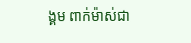ង្គម ពាក់ម៉ាស់ជា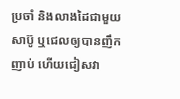ប្រចាំ និងលាងដៃជាមួយសាប៊ូ ឬជេលឲ្យបានញឹកញាប់ ហេីយជៀសវា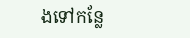ងទៅកន្លែ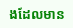ងដែលមាន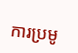ការប្រមូ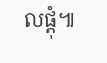លផ្ដុំ៕